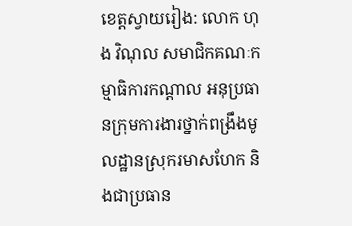ខេត្តស្វាយរៀង: លោក ហុង វិណុល សមាជិកគណៈកម្មាធិការកណ្តាល អនុប្រធានក្រុមការងារថ្នាក់ពង្រឹងមូលដ្ឋានស្រុករមាសហែក និងជាប្រធាន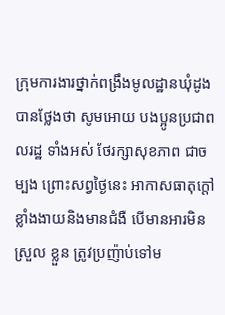ក្រុមការងារថ្នាក់ពង្រឹងមូលដ្ឋានឃុំដូង បានថ្លែងថា សូមអោយ បងប្អូនប្រជាពលរដ្ឋ ទាំងអស់ ថែរក្សាសុខភាព ជាចម្បង ព្រោះសព្វថ្ងៃនេះ អាកាសធាតុក្តៅខ្លាំងងាយនិងមានជំងឺ បើមានអារមិនស្រួល ខ្លួន ត្រូវប្រញ៉ាប់ទៅម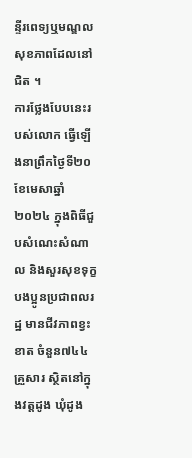ន្ទីរពេទ្យឬមណ្ឌលសុខភាពដែលនៅជិត ។
ការថ្លែងបែបនេះរបស់លោក ធ្វើឡើងនាព្រឹកថ្ងៃទី២០ខែមេសាឆ្នាំ២០២៤ ក្នុងពិធីជួបសំណេះសំណាល និងសួរសុខទុក្ខបងប្អូនប្រជាពលរដ្ឋ មានជីវភាពខ្វះខាត ចំនួន៧៤៤គ្រួសារ ស្ថិតនៅក្នុងវត្តដូង ឃុំដូង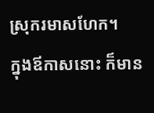ស្រុករមាសហែក។
ក្នុងឪកាសនោះ ក៏មាន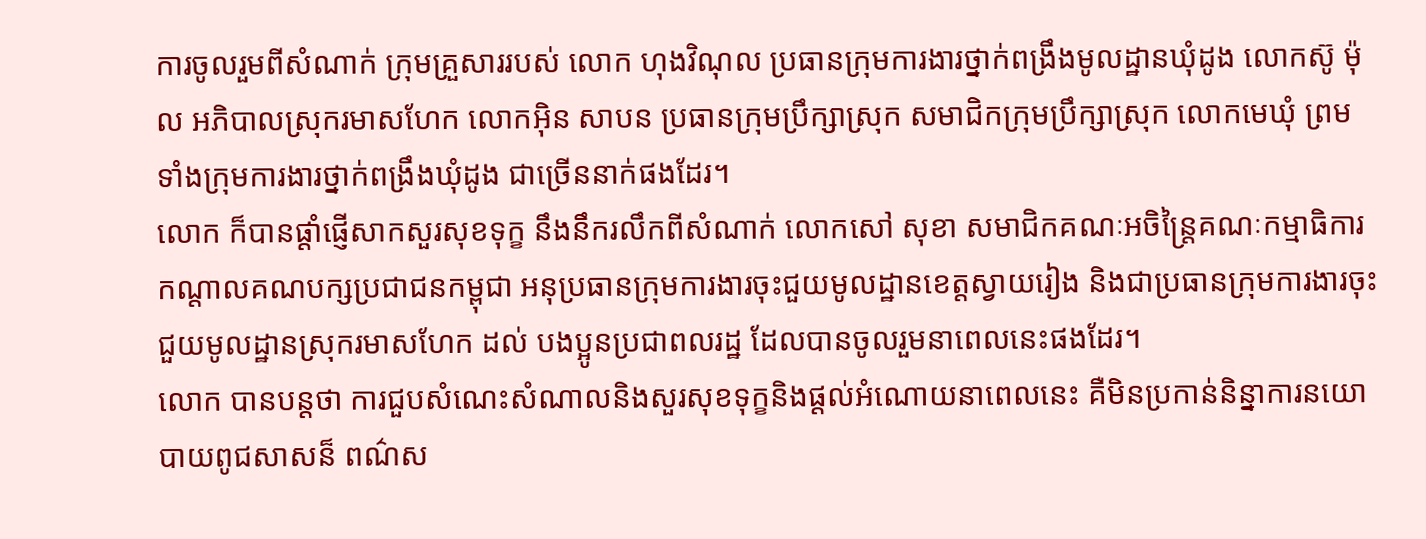ការចូលរួមពីសំណាក់ ក្រុមគ្រួសាររបស់ លោក ហុងវិណុល ប្រធានក្រុមការងារថ្នាក់ពង្រឹងមូលដ្ឋានឃុំដូង លោកស៊ូ ម៉ុល អភិបាលស្រុករមាសហែក លោកអ៊ិន សាបន ប្រធានក្រុមប្រឹក្សាស្រុក សមាជិកក្រុមប្រឹក្សាស្រុក លោកមេឃុំ ព្រមទាំងក្រុមការងារថ្នាក់ពង្រឹងឃុំដូង ជាច្រើននាក់ផងដែរ។
លោក ក៏បានផ្ដាំផ្ញើសាកសួរសុខទុក្ខ នឹងនឹករលឹកពីសំណាក់ លោកសៅ សុខា សមាជិកគណៈអចិន្រ្តៃគណៈកម្មាធិការកណ្តាលគណបក្សប្រជាជនកម្ពុជា អនុប្រធានក្រុមការងារចុះជួយមូលដ្ឋានខេត្តស្វាយរៀង និងជាប្រធានក្រុមការងារចុះជួយមូលដ្ឋានស្រុករមាសហែក ដល់ បងប្អូនប្រជាពលរដ្ឋ ដែលបានចូលរួមនាពេលនេះផងដែរ។
លោក បានបន្តថា ការជួបសំណេះសំណាលនិងសួរសុខទុក្ខនិងផ្ដល់អំណោយនាពេលនេះ គឺមិនប្រកាន់និន្នាការនយោបាយពូជសាសន៏ ពណ៌ស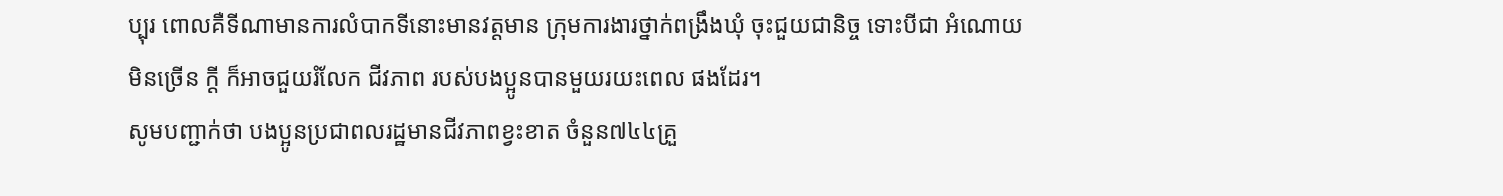ប្បុរ ពោលគឺទីណាមានការលំបាកទីនោះមានវត្តមាន ក្រុមការងារថ្នាក់ពង្រឹងឃុំ ចុះជួយជានិច្ច ទោះបីជា អំណោយ មិនច្រើន ក្ដី ក៏អាចជួយរំលែក ជីវភាព របស់បងប្អូនបានមួយរយះពេល ផងដែរ។
សូមបញ្ជាក់ថា បងប្អូនប្រជាពលរដ្ឋមានជីវភាពខ្វះខាត ចំនួន៧៤៤គ្រួ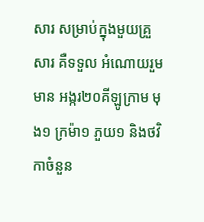សារ សម្រាប់ក្នុងមួយគ្រួសារ គឺទទួល អំណោយរួមមាន អង្ករ២០គីឡូក្រាម មុង១ ក្រម៉ា១ ភួយ១ និងថវិកាចំនួន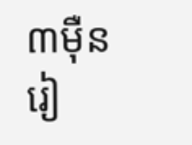៣ម៉ឺនរៀ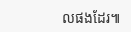លផងដែរ៕